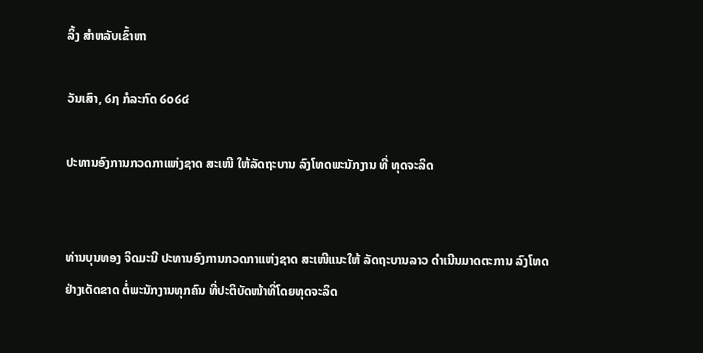ລິ້ງ ສຳຫລັບເຂົ້າຫາ

ວັນເສົາ, ໒໗ ກໍລະກົດ ໒໐໒໔

ປະທານອົງການກວດກາແຫ່ງຊາດ ສະເໜີ ໃຫ້ລັດຖະບານ ລົງໂທດພະນັກງານ ທີ່ ທຸດຈະລິດ


ທ່ານບຸນທອງ ຈິດມະນີ ປະທານອົງການກວດກາແຫ່ງຊາດ ສະເໜີແນະໃຫ້ ລັດຖະບານລາວ ດຳເນີນມາດຕະການ ລົງໂທດຢ່າງເດັດຂາດ ຕໍ່ພະນັກງານທຸກຄົນ ທີ່ປະຕິບັດໜ້າທີ່ໂດຍທຸດຈະລິດ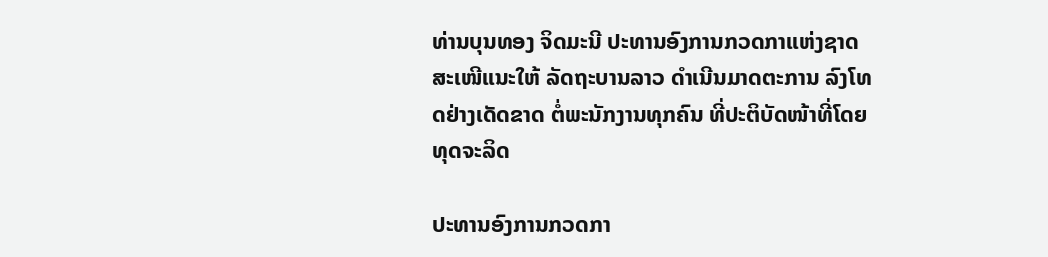ທ່ານບຸນທອງ ຈິດມະນີ ປະທານອົງການກວດກາແຫ່ງຊາດ ສະເໜີແນະໃຫ້ ລັດຖະບານລາວ ດຳເນີນມາດຕະການ ລົງໂທດຢ່າງເດັດຂາດ ຕໍ່ພະນັກງານທຸກຄົນ ທີ່ປະຕິບັດໜ້າທີ່ໂດຍທຸດຈະລິດ

ປະທານອົງການກວດກາ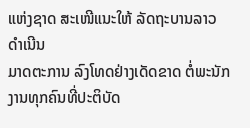ແຫ່ງຊາດ ສະເໜີແນະໃຫ້ ລັດຖະບານລາວ ດຳເນີນ
ມາດຕະການ ລົງໂທດຢ່າງເດັດຂາດ ຕໍ່ພະນັກງານທຸກຄົນທີ່ປະຕິບັດ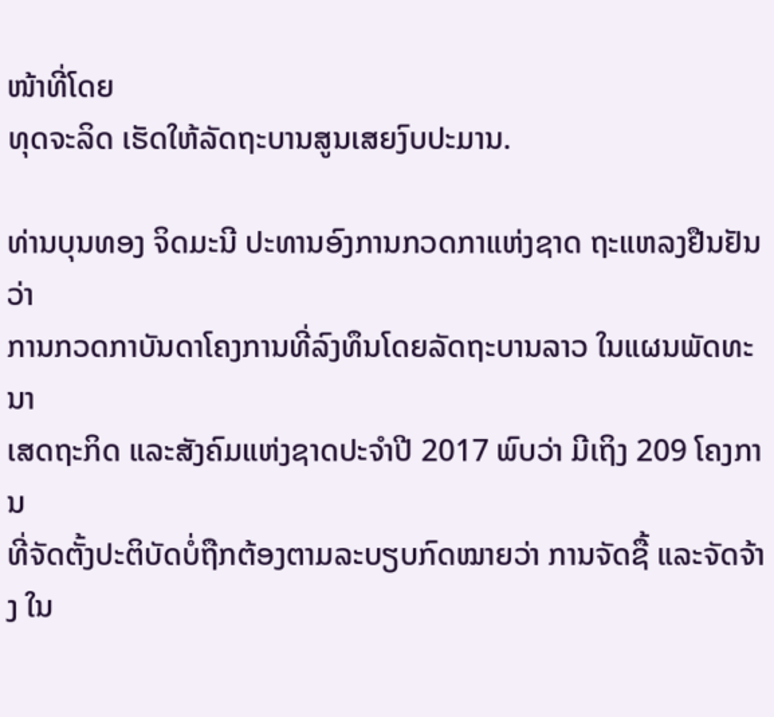ໜ້າທີ່ໂດຍ
ທຸດຈະລິດ ເຮັດໃຫ້ລັດຖະບານສູນເສຍງົບປະມານ.

ທ່ານບຸນທອງ ຈິດມະນີ ປະທານອົງການກວດກາແຫ່ງຊາດ ຖະແຫລງຢືນຢັນວ່າ
ການກວດກາບັນດາໂຄງການທີ່ລົງທຶນໂດຍລັດຖະບານລາວ ໃນແຜນພັດທະນາ
ເສດຖະກິດ ແລະສັງຄົມແຫ່ງຊາດປະຈຳປີ 2017 ພົບວ່າ ມີເຖິງ 209 ໂຄງການ
ທີ່ຈັດຕັ້ງປະຕິບັດບໍ່ຖືກຕ້ອງຕາມລະບຽບກົດໝາຍວ່າ ການຈັດຊື້ ແລະຈັດຈ້າງ ໃນ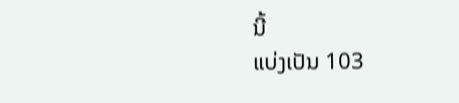ນີ້
ແບ່ງເປັນ 103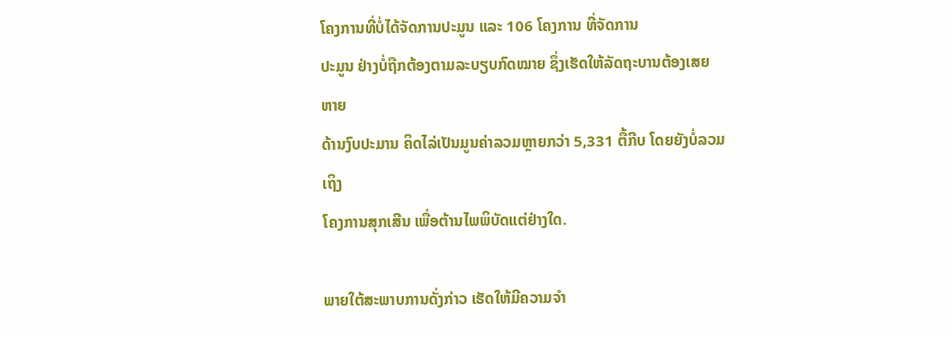ໂຄງການທີ່ບໍ່ໄດ້ຈັດການປະມູນ ແລະ 106 ໂຄງການ ທີ່ຈັດການ
ປະມູນ ຢ່າງບໍ່ຖືກຕ້ອງຕາມລະບຽບກົດໝາຍ ຊຶ່ງເຮັດໃຫ້ລັດຖະບານຕ້ອງເສຍຫາຍ
ດ້ານງົບປະມານ ຄິດໄລ່ເປັນມູນຄ່າລວມຫຼາຍກວ່າ 5,331 ຕື້ກີບ ໂດຍຍັງບໍ່ລວມເຖິງ
ໂຄງການສຸກເສີນ ເພື່ອຕ້ານໄພພິບັດແຕ່ຢ່າງໃດ.

ພາຍໃຕ້ສະພາບການດັ່ງກ່າວ ເຮັດໃຫ້ມີຄວາມຈຳ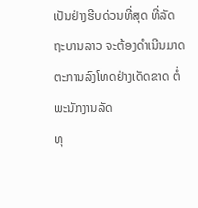ເປັນຢ່າງຮີບດ່ວນທີ່ສຸດ ທີ່ລັດ
ຖະບານລາວ ຈະຕ້ອງດຳເນີນມາດຕະການລົງໂທດຢ່າງເດັດຂາດ ຕໍ່ພະນັກງານລັດ
ທຸ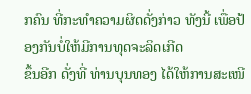ກຄົນ ທີ່ກະທຳຄວາມຜິດດັ່ງກ່າວ ທັງນີ້ ເພື່ອປ້ອງກັນບໍ່ໃຫ້ມີການທຸດຈະລິດເກີດ
ຂຶ້ນອີກ ດັ່ງທີ່ ທ່ານບຸນທອງ ໄດ້ໃຫ້ການສະເໜີ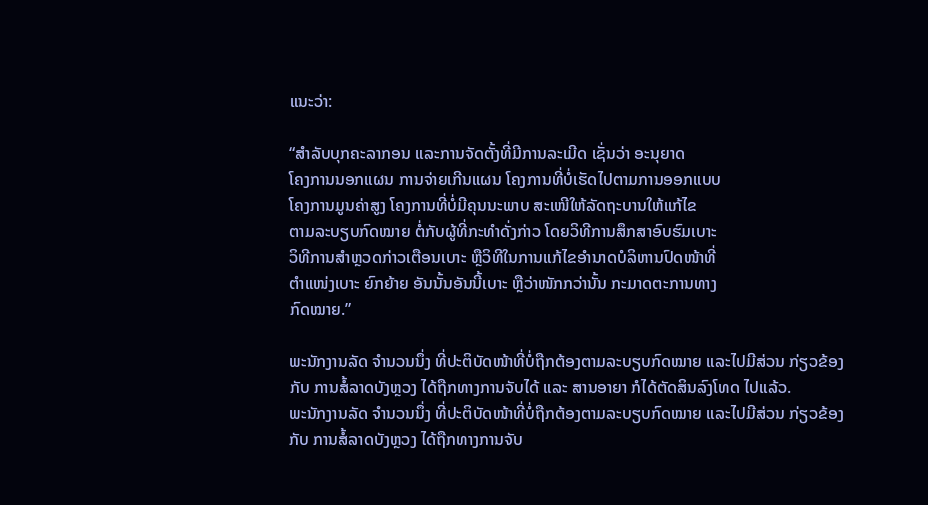ແນະວ່າ:

“ສຳລັບບຸກຄະລາກອນ ແລະການຈັດຕັ້ງທີ່ມີການລະເມີດ ເຊັ່ນວ່າ ອະນຸຍາດ
ໂຄງການນອກແຜນ ການຈ່າຍເກີນແຜນ ໂຄງການທີ່ບໍ່ເຮັດໄປຕາມການອອກແບບ
ໂຄງການມູນຄ່າສູງ ໂຄງການທີ່ບໍ່ມີຄຸນນະພາບ ສະເໜີໃຫ້ລັດຖະບານໃຫ້ແກ້ໄຂ
ຕາມລະບຽບກົດໝາຍ ຕໍ່ກັບຜູ້ທີ່ກະທຳດັ່ງກ່າວ ໂດຍວິທີການສຶກສາອົບຮົມເບາະ
ວິທີການສຳຫຼວດກ່າວເຕືອນເບາະ ຫຼືວິທີໃນການແກ້ໄຂອຳນາດບໍລິຫານປົດໜ້າທີ່
ຕຳແໜ່ງເບາະ ຍົກຍ້າຍ ອັນນັ້ນອັນນີ້ເບາະ ຫຼືວ່າໜັກກວ່ານັ້ນ ກະມາດຕະການທາງ
ກົດໝາຍ.”

ພະນັກງານລັດ ຈຳນວນນຶ່ງ ທີ່ປະຕິບັດໜ້າທີ່ບໍ່ຖືກຕ້ອງຕາມລະບຽບກົດໝາຍ ແລະໄປມີສ່ວນ ກ່ຽວຂ້ອງກັບ ການສໍ້ລາດບັງຫຼວງ ໄດ້ຖືກທາງການຈັບໄດ້ ແລະ ສານອາຍາ ກໍໄດ້ຕັດສິນລົງໂທດ ໄປແລ້ວ.
ພະນັກງານລັດ ຈຳນວນນຶ່ງ ທີ່ປະຕິບັດໜ້າທີ່ບໍ່ຖືກຕ້ອງຕາມລະບຽບກົດໝາຍ ແລະໄປມີສ່ວນ ກ່ຽວຂ້ອງກັບ ການສໍ້ລາດບັງຫຼວງ ໄດ້ຖືກທາງການຈັບ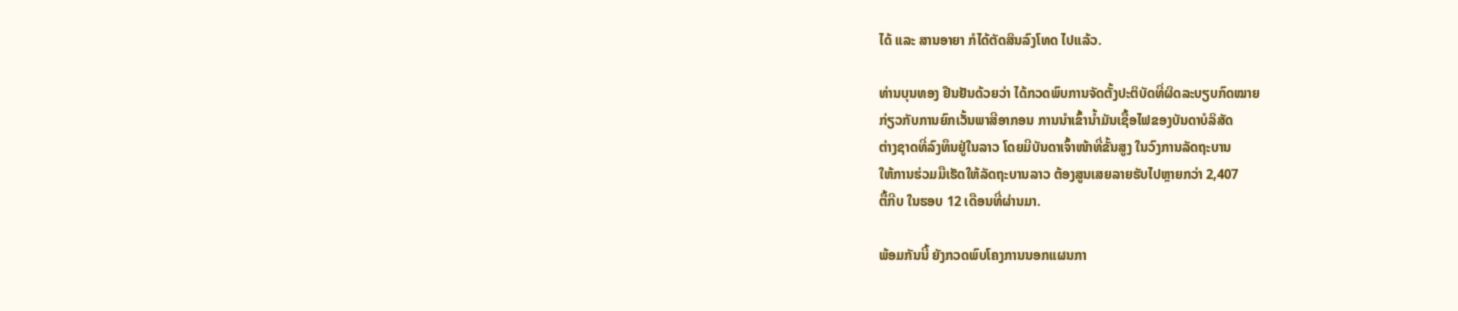ໄດ້ ແລະ ສານອາຍາ ກໍໄດ້ຕັດສິນລົງໂທດ ໄປແລ້ວ.

ທ່ານບຸນທອງ ຢືນຢັນດ້ວຍວ່າ ໄດ້ກວດພົບການຈັດຕັ້ງປະຕິບັດທີ່ຜິດລະບຽບກົດໝາຍ
ກ່ຽວກັບການຍົກເວັ້ນພາສີອາກອນ ການນຳເຂົ້ານ້ຳມັນເຊື້ອໄຟຂອງບັນດາບໍລິສັດ
ຕ່າງຊາດທີ່ລົງທຶນຢູ່ໃນລາວ ໂດຍມີບັນດາເຈົ້າໜ້າທີ່ຂັ້ນສູງ ໃນວົງການລັດຖະບານ
ໃຫ້ການຮ່ວມມືເຮັດໃຫ້ລັດຖະບານລາວ ຕ້ອງສູນເສຍລາຍຮັບໄປຫຼາຍກວ່າ 2,407
ຕື້ກີບ ໃນຮອບ 12 ເດືອນທີ່ຜ່ານມາ.

ພ້ອມກັນນີ້ ຍັງກວດພົບໂຄງການນອກແຜນກາ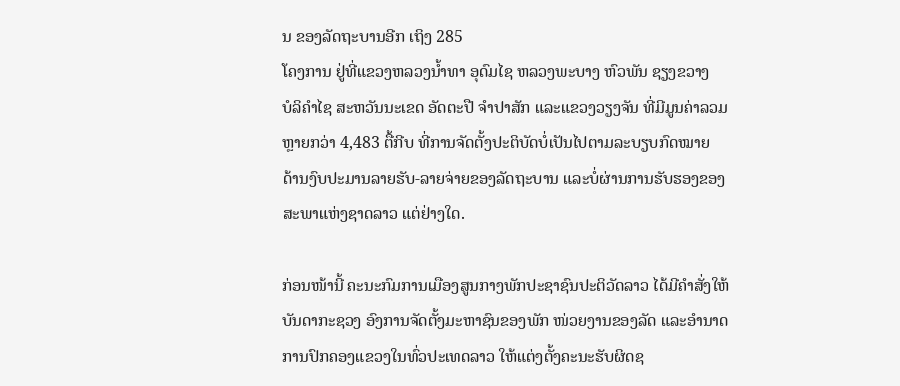ນ ຂອງລັດຖະບານອີກ ເຖິງ 285
ໂຄງການ ຢູ່ທີ່ແຂວງຫລວງນ້ຳທາ ອຸດົມໄຊ ຫລວງພະບາງ ຫົວພັນ ຊຽງຂວາງ
ບໍລິຄຳໄຊ ສະຫວັນນະເຂດ ອັດຕະປື ຈຳປາສັກ ແລະແຂວງວຽງຈັນ ທີ່ມີມູນຄ່າລວມ
ຫຼາຍກວ່າ 4,483 ຕື້ກີບ ທີ່ການຈັດຕັ້ງປະຕິບັດບໍ່ເປັນໄປຕາມລະບຽບກົດໝາຍ
ດ້ານງົບປະມານລາຍຮັບ-ລາຍຈ່າຍຂອງລັດຖະບານ ແລະບໍ່ຜ່ານການຮັບຮອງຂອງ
ສະພາແຫ່ງຊາດລາວ ແຕ່ຢ່າງໃດ.

ກ່ອນໜ້ານີ້ ຄະນະກົມການເມືອງສູນກາງພັກປະຊາຊົນປະຕິວັດລາວ ໄດ້ມີຄຳສັ່ງໃຫ້
ບັນດາກະຊວງ ອົງການຈັດຕັ້ງມະຫາຊົນຂອງພັກ ໜ່ວຍງານຂອງລັດ ແລະອຳນາດ
ການປົກຄອງແຂວງໃນທົ່ວປະເທດລາວ ໃຫ້ແຕ່ງຕັ້ງຄະນະຮັບຜິດຊ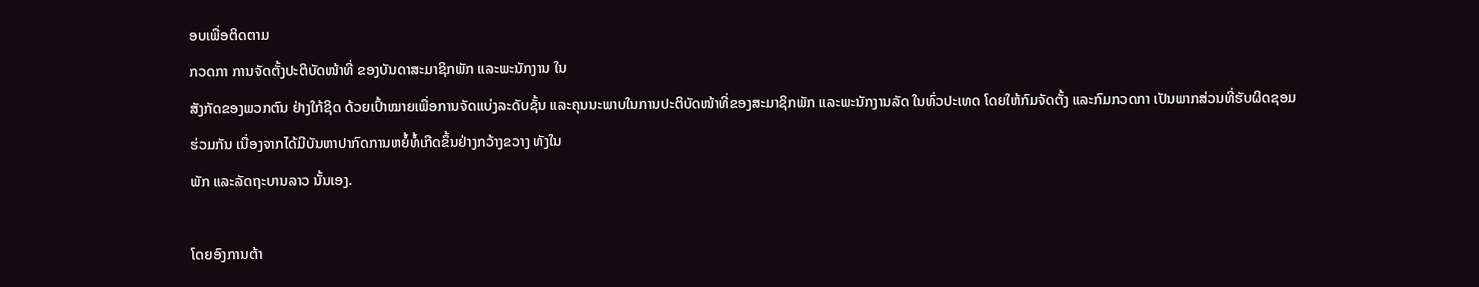ອບເພື່ອຕິດຕາມ
ກວດກາ ການຈັດຕັ້ງປະຕິບັດໜ້າທີ່ ຂອງບັນດາສະມາຊິກພັກ ແລະພະນັກງານ ໃນ
ສັງກັດຂອງພວກຕົນ ຢ່າງໃກ້ຊິດ ດ້ວຍເປົ້າໝາຍເພື່ອການຈັດແບ່ງລະດັບຊັ້ນ ແລະຄຸນນະພາບໃນການປະຕິບັດໜ້າທີ່ຂອງສະມາຊິກພັກ ແລະພະນັກງານລັດ ໃນທົ່ວປະເທດ ໂດຍໃຫ້ກົມຈັດຕັ້ງ ແລະກົມກວດກາ ເປັນພາກສ່ວນທີ່ຮັບຜິດຊອມ
ຮ່ວມກັນ ເນື່ອງຈາກໄດ້ມີບັນຫາປາກົດການຫຍໍ້ທໍ້ເກີດຂຶ້ນຢ່າງກວ້າງຂວາງ ທັງໃນ
ພັກ ແລະລັດຖະບານລາວ ນັ້ນເອງ.

ໂດຍອົງການຕ້າ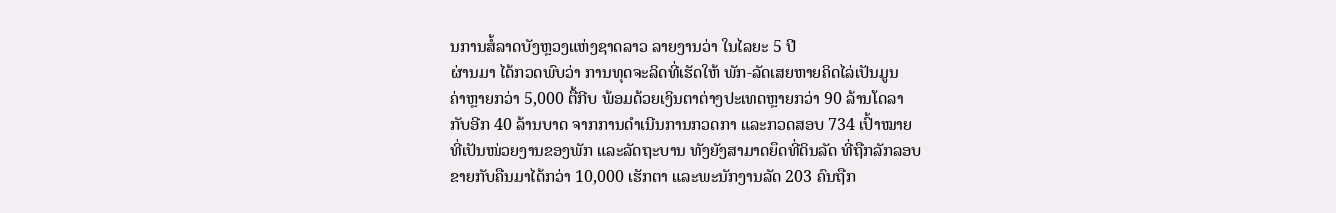ນການສໍ້ລາດບັງຫຼວງແຫ່ງຊາດລາວ ລາຍງານວ່າ ໃນໄລຍະ 5 ປີ
ຜ່ານມາ ໄດ້ກວດພົບວ່າ ການທຸດຈະລິດທີ່ເຮັດໃຫ້ ພັກ-ລັດເສຍຫາຍຄິດໄລ່ເປັນມູນ
ຄ່າຫຼາຍກວ່າ 5,000 ຕື້ກີບ ພ້ອມດ້ວຍເງິນຕາຕ່າງປະເທດຫຼາຍກວ່າ 90 ລ້ານໂດລາ
ກັບອີກ 40 ລ້ານບາດ ຈາກການດຳເນີນການກວດກາ ແລະກວດສອບ 734 ເປົ້າໝາຍ
ທີ່ເປັນໜ່ວຍງານຂອງພັກ ແລະລັດຖະບານ ທັງຍັງສາມາດຍຶດທີ່ດິນລັດ ທີ່ຖືກລັກລອບ
ຂາຍກັບຄືນມາໄດ້ກວ່າ 10,000 ເຮັກຕາ ແລະພະນັກງານລັດ 203 ຄົນຖືກ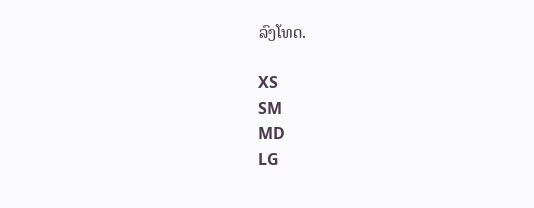ລົງໂທດ.

XS
SM
MD
LG